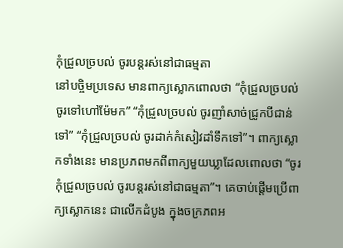កុំជ្រួលច្របល់ ចូរបន្តរស់នៅជាធម្មតា
នៅបច្ចិមប្រទេស មានពាក្យស្លោកពោលថា “កុំជ្រួលច្របល់ ចូរទៅហៅម៉ែមក” “កុំជ្រួលច្របល់ ចូរញាំសាច់ជ្រូកបីជាន់ទៅ” “កុំជ្រួលច្របល់ ចូរដាក់កំសៀវដាំទឹកទៅ”។ ពាក្យស្លោកទាំងនេះ មានប្រភពមកពីពាក្យមួយឃ្លាដែលពោលថា “ចូរកុំជ្រួលច្របល់ ចូរបន្តរស់នៅជាធម្មតា”។ គេចាប់ផ្តើមប្រើពាក្យស្លោកនេះ ជាលើកដំបូង ក្នុងចក្រភពអ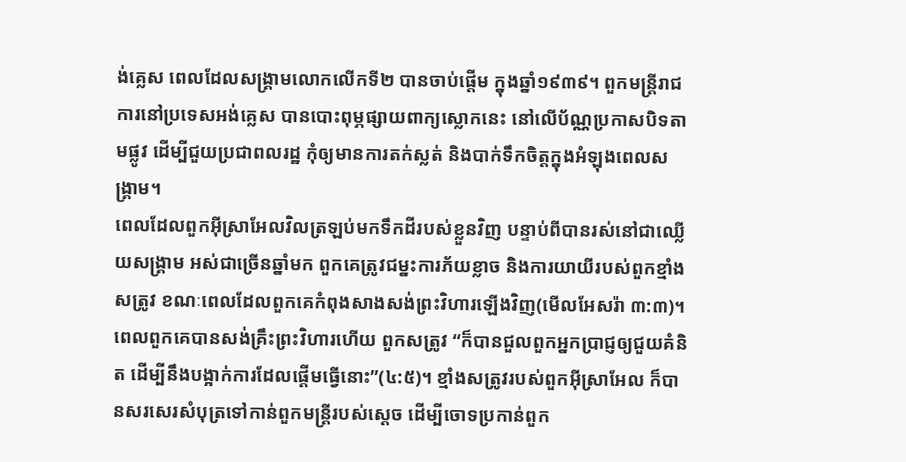ង់គ្លេស ពេលដែលសង្រ្គាមលោកលើកទី២ បានចាប់ផ្តើម ក្នុងឆ្នាំ១៩៣៩។ ពួកមន្ត្រីរាជការនៅប្រទេសអង់គ្លេស បានបោះពុម្ភផ្សាយពាក្យស្លោកនេះ នៅលើប័ណ្ណប្រកាសបិទតាមផ្លូវ ដើម្បីជួយប្រជាពលរដ្ឋ កុំឲ្យមានការតក់ស្លត់ និងបាក់ទឹកចិត្តក្នុងអំឡុងពេលសង្រ្គាម។
ពេលដែលពួកអ៊ីស្រាអែលវិលត្រឡប់មកទឹកដីរបស់ខ្លួនវិញ បន្ទាប់ពីបានរស់នៅជាឈ្លើយសង្រ្គាម អស់ជាច្រើនឆ្នាំមក ពួកគេត្រូវជម្នះការភ័យខ្លាច និងការយាយីរបស់ពួកខ្មាំងសត្រូវ ខណៈពេលដែលពួកគេកំពុងសាងសង់ព្រះវិហារឡើងវិញ(មើលអែសរ៉ា ៣:៣)។ ពេលពួកគេបានសង់គ្រឹះព្រះវិហារហើយ ពួកសត្រូវ “ក៏បានជួលពួកអ្នកប្រាជ្ញឲ្យជួយគំនិត ដើម្បីនឹងបង្អាក់ការដែលផ្តើមធ្វើនោះ”(៤:៥)។ ខ្មាំងសត្រូវរបស់ពួកអ៊ីស្រាអែល ក៏បានសរសេរសំបុត្រទៅកាន់ពួកមន្ត្រីរបស់ស្តេច ដើម្បីចោទប្រកាន់ពួក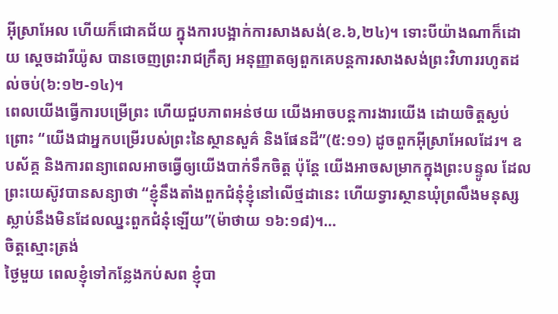អ៊ីស្រាអែល ហើយក៏ជោគជ័យ ក្នុងការបង្អាក់ការសាងសង់(ខ.៦,២៤)។ ទោះបីយ៉ាងណាក៏ដោយ ស្តេចដារីយ៉ូស បានចេញព្រះរាជក្រឹត្យ អនុញ្ញាតឲ្យពួកគេបន្តការសាងសង់ព្រះវិហាររហូតដល់ចប់(៦:១២-១៤)។
ពេលយើងធ្វើការបម្រើព្រះ ហើយជួបភាពអន់ថយ យើងអាចបន្តការងារយើង ដោយចិត្តស្ងប់ ព្រោះ “យើងជាអ្នកបម្រើរបស់ព្រះនៃស្ថានសួគ៌ និងផែនដី”(៥:១១) ដូចពួកអ៊ីស្រាអែលដែរ។ ឧបស័គ្គ និងការពន្យាពេលអាចធ្វើឲ្យយើងបាក់ទឹកចិត្ត ប៉ុន្តែ យើងអាចសម្រាកក្នុងព្រះបន្ទូល ដែលព្រះយេស៊ូវបានសន្យាថា “ខ្ញុំនឹងតាំងពួកជំនុំខ្ញុំនៅលើថ្មដានេះ ហើយទ្វារស្ថានឃុំព្រលឹងមនុស្សស្លាប់នឹងមិនដែលឈ្នះពួកជំនុំឡើយ”(ម៉ាថាយ ១៦:១៨)។…
ចិត្តស្មោះត្រង់
ថ្ងៃមួយ ពេលខ្ញុំទៅកន្លែងកប់សព ខ្ញុំបា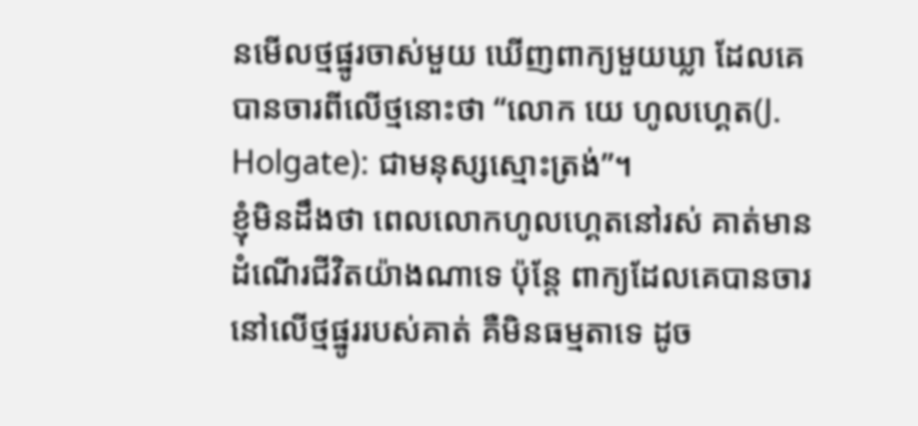នមើលថ្មផ្នូរចាស់មួយ ឃើញពាក្យមួយឃ្លា ដែលគេបានចារពីលើថ្មនោះថា “លោក យេ ហូលហ្គេត(J. Holgate): ជាមនុស្សស្មោះត្រង់”។
ខ្ញុំមិនដឹងថា ពេលលោកហូលហ្គេតនៅរស់ គាត់មានដំណើរជីវិតយ៉ាងណាទេ ប៉ុន្តែ ពាក្យដែលគេបានចារនៅលើថ្មផ្នូររបស់គាត់ គឺមិនធម្មតាទេ ដូច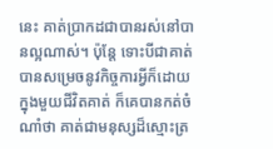នេះ គាត់ប្រាកដជាបានរស់នៅបានល្អណាស់។ ប៉ុន្តែ ទោះបីជាគាត់បានសម្រេចនូវកិច្ចការអ្វីក៏ដោយក្នុងមួយជីវិតគាត់ ក៏គេបានកត់ចំណាំថា គាត់ជាមនុស្សដ៏ស្មោះត្រ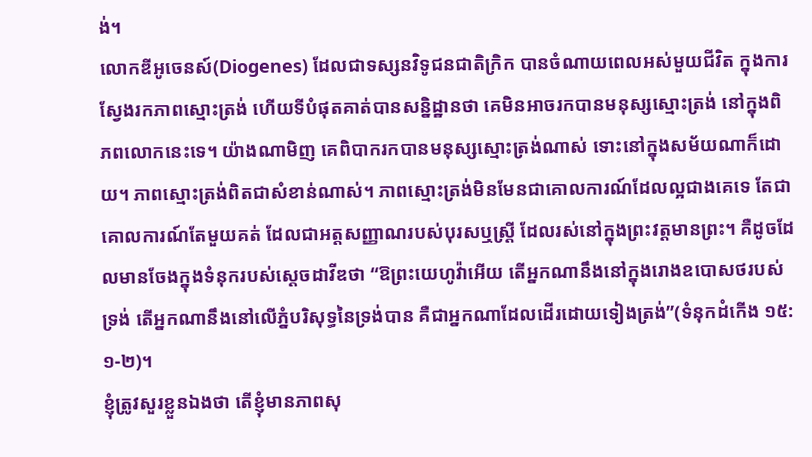ង់។
លោកឌីអូចេនស៍(Diogenes) ដែលជាទស្សនវិទូជនជាតិក្រិក បានចំណាយពេលអស់មួយជីវិត ក្នុងការស្វែងរកភាពស្មោះត្រង់ ហើយទីបំផុតគាត់បានសន្និដ្ឋានថា គេមិនអាចរកបានមនុស្សស្មោះត្រង់ នៅក្នុងពិភពលោកនេះទេ។ យ៉ាងណាមិញ គេពិបាករកបានមនុស្សស្មោះត្រង់ណាស់ ទោះនៅក្នុងសម័យណាក៏ដោយ។ ភាពស្មោះត្រង់ពិតជាសំខាន់ណាស់។ ភាពស្មោះត្រង់មិនមែនជាគោលការណ៍ដែលល្អជាងគេទេ តែជាគោលការណ៍តែមួយគត់ ដែលជាអត្តសញ្ញាណរបស់បុរសឬស្ត្រី ដែលរស់នៅក្នុងព្រះវត្តមានព្រះ។ គឺដូចដែលមានចែងក្នុងទំនុករបស់ស្តេចដាវីឌថា “ឱព្រះយេហូវ៉ាអើយ តើអ្នកណានឹងនៅក្នុងរោងឧបោសថរបស់ទ្រង់ តើអ្នកណានឹងនៅលើភ្នំបរិសុទ្ធនៃទ្រង់បាន គឺជាអ្នកណាដែលដើរដោយទៀងត្រង់”(ទំនុកដំកើង ១៥:១-២)។
ខ្ញុំត្រូវសួរខ្លួនឯងថា តើខ្ញុំមានភាពសុ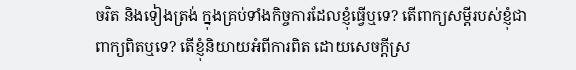ចរិត និងទៀងត្រង់ ក្នុងគ្រប់ទាំងកិច្ចការដែលខ្ញុំធ្វើឬទេ? តើពាក្យសម្តីរបស់ខ្ញុំជាពាក្យពិតឬទេ? តើខ្ញុំនិយាយអំពីការពិត ដោយសេចក្តីស្រ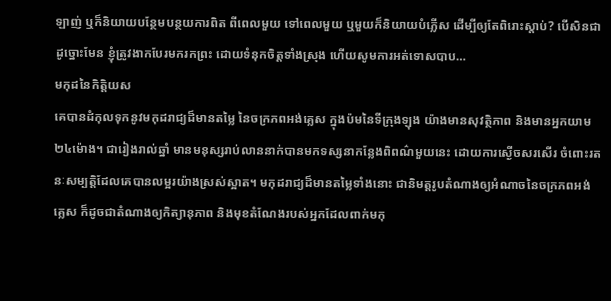ឡាញ់ ឬក៏និយាយបន្ថែមបន្ថយការពិត ពីពេលមួយ ទៅពេលមួយ ឬមួយក៏និយាយបំភ្លើស ដើម្បីឲ្យតែពិរោះស្តាប់? បើសិនជាដូច្នោះមែន ខ្ញុំត្រូវងាកបែរមករកព្រះ ដោយទំនុកចិត្តទាំងស្រុង ហើយសូមការអត់ទោសបាប…
មកុដនៃកិត្តិយស
គេបានដំកុលទុកនូវមកុដរាជ្យដ៏មានតម្លៃ នៃចក្រភពអង់គ្លេស ក្នុងប៉មនៃទីក្រុងឡុង យ៉ាងមានសុវត្ថិភាព និងមានអ្នកយាម២៤ម៉ោង។ ជារៀងរាល់ឆ្នាំ មានមនុស្សរាប់លាននាក់បានមកទស្សនាកន្លែងពិពណ៌មួយនេះ ដោយការស្ងើចសរសើរ ចំពោះរតនៈសម្បត្តិដែលគេបានលម្អរយ៉ាងស្រស់ស្អាត។ មកុដរាជ្យដ៏មានតម្លៃទាំងនោះ ជានិមត្តរូបតំណាងឲ្យអំណាចនៃចក្រភពអង់គ្លេស ក៏ដូចជាតំណាងឲ្យកិត្យានុភាព និងមុខតំណែងរបស់អ្នកដែលពាក់មកុ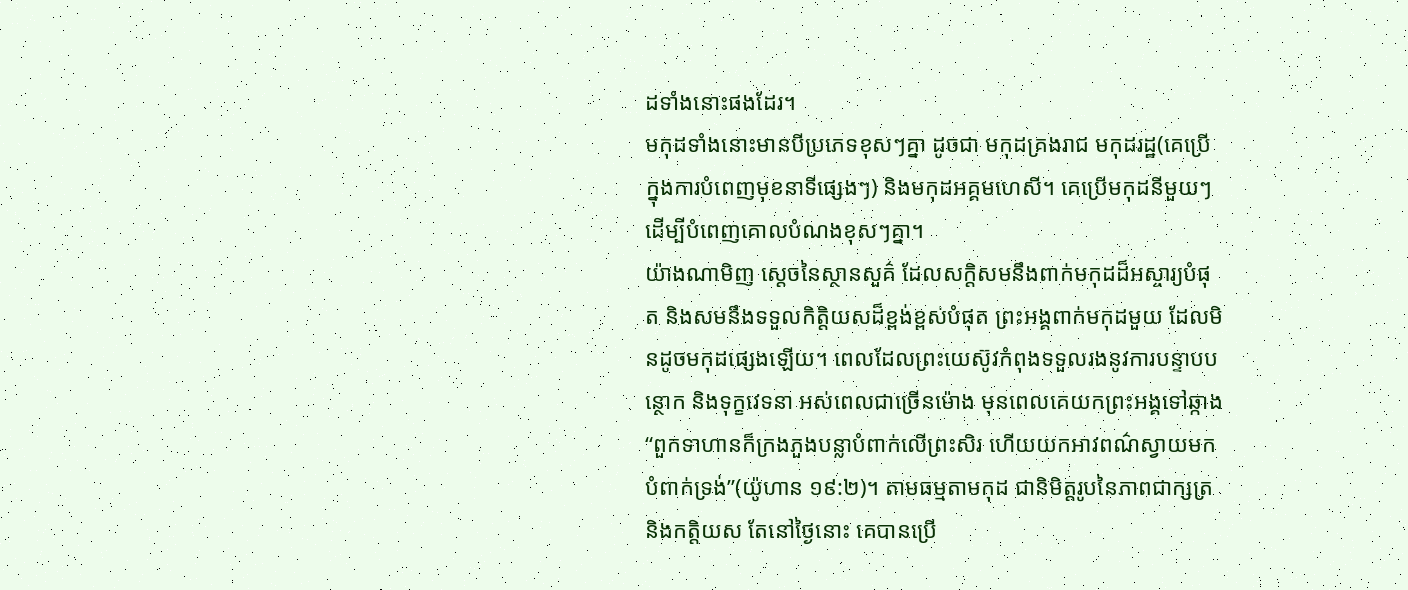ដទាំងនោះផងដែរ។
មកុដទាំងនោះមានបីប្រភេទខុសៗគ្នា ដូចជា មកុដគ្រងរាជ មកុដរដ្ឋ(គេប្រើក្នុងការបំពេញមុខនាទីផ្សេងៗ) និងមកុដអគ្គមហេសី។ គេប្រើមកុដនីមួយៗ ដើម្បីបំពេញគោលបំណងខុសៗគ្នា។
យ៉ាងណាមិញ ស្តេចនៃស្ថានសួគ៌ ដែលសក្តិសមនឹងពាក់មកុដដ៏អស្ចារ្យបំផុត និងសមនឹងទទួលកិត្តិយសដ៏ខ្ពង់ខ្ពស់បំផុត ព្រះអង្គពាក់មកុដមួយ ដែលមិនដូចមកុដផ្សេងឡើយ។ ពេលដែលព្រះយេស៊ូវកំពុងទទួលរងនូវការបន្ទាបបន្ថោក និងទុក្ខវេទនា អស់ពេលជាច្រើនម៉ោង មុនពេលគេយកព្រះអង្គទៅឆ្កាង “ពួកទាហានក៏ក្រងភួងបន្លាបំពាក់លើព្រះសិរ ហើយយកអាវពណ៌ស្វាយមកបំពាក់ទ្រង់”(យ៉ូហាន ១៩:២)។ តាមធម្មតាមកុដ ជានិមិត្តរូបនៃភាពជាក្សត្រ និងកត្តិយស តែនៅថ្ងៃនោះ គេបានប្រើ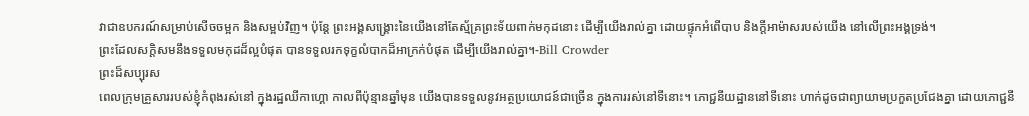វាជាឧបករណ៍សម្រាប់សើចចម្អក និងសម្អប់វិញ។ ប៉ុន្តែ ព្រះអង្គសង្រ្គោះនៃយើងនៅតែស្ម័គ្រព្រះទ័យពាក់មកុដនោះ ដើម្បីយើងរាល់គ្នា ដោយផ្ទុកអំពើបាប និងក្តីអាម៉ាសរបស់យើង នៅលើព្រះអង្គទ្រង់។
ព្រះដែលសក្តិសមនឹងទទួលមកុដដ៏ល្អបំផុត បានទទួលរកទុក្ខលំបាកដ៏អាក្រក់បំផុត ដើម្បីយើងរាល់គ្នា។-Bill Crowder
ព្រះដ៏សប្បុរស
ពេលក្រុមគ្រួសាររបស់ខ្ញុំកំពុងរស់នៅ ក្នុងរដ្ឋឈីកាហ្គោ កាលពីប៉ុន្មានឆ្នាំមុន យើងបានទទួលនូវអត្ថប្រយោជន៍ជាច្រើន ក្នុងការរស់នៅទីនោះ។ ភោជ្ជនីយដ្ឋាននៅទីនោះ ហាក់ដូចជាព្យាយាមប្រកួតប្រជែងគ្នា ដោយភោជ្ជនី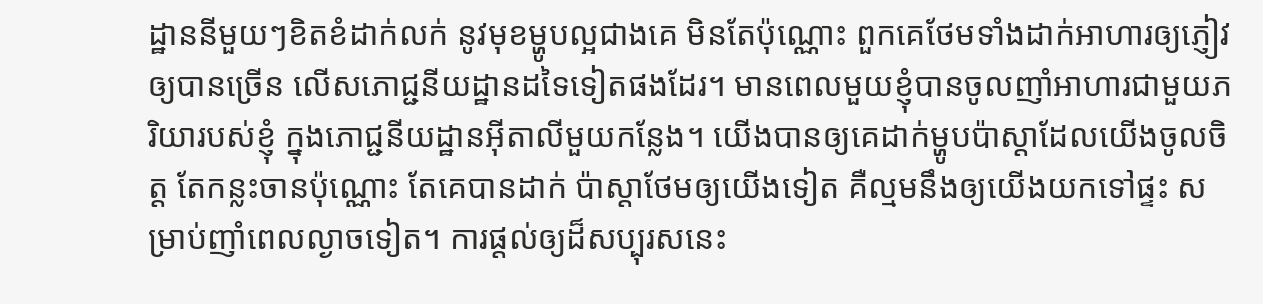ដ្ឋាននីមួយៗខិតខំដាក់លក់ នូវមុខម្ហូបល្អជាងគេ មិនតែប៉ុណ្ណោះ ពួកគេថែមទាំងដាក់អាហារឲ្យភ្ញៀវឲ្យបានច្រើន លើសភោជ្ជនីយដ្ឋានដទៃទៀតផងដែរ។ មានពេលមួយខ្ញុំបានចូលញាំអាហារជាមួយភរិយារបស់ខ្ញុំ ក្នុងភោជ្ជនីយដ្ឋានអ៊ីតាលីមួយកន្លែង។ យើងបានឲ្យគេដាក់ម្ហូបប៉ាស្តាដែលយើងចូលចិត្ត តែកន្លះចានប៉ុណ្ណោះ តែគេបានដាក់ ប៉ាស្តាថែមឲ្យយើងទៀត គឺល្មមនឹងឲ្យយើងយកទៅផ្ទះ សម្រាប់ញាំពេលល្ងាចទៀត។ ការផ្តល់ឲ្យដ៏សប្បុរសនេះ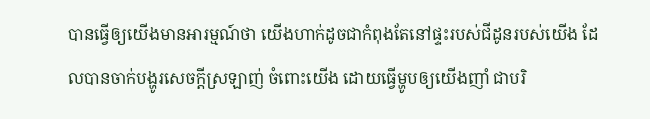បានធ្វើឲ្យយើងមានអារម្មណ៍ថា យើងហាក់ដូចជាកំពុងតែនៅផ្ទះរបស់ជីដូនរបស់យើង ដែលបានចាក់បង្ហូរសេចក្តីស្រឡាញ់ ចំពោះយើង ដោយធ្វើម្ហូបឲ្យយើងញាំ ជាបរិ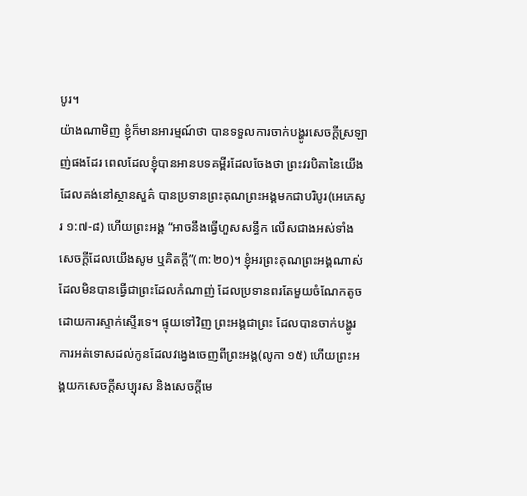បូរ។
យ៉ាងណាមិញ ខ្ញុំក៏មានអារម្មណ៍ថា បានទទួលការចាក់បង្ហូរសេចក្តីស្រឡាញ់ផងដែរ ពេលដែលខ្ញុំបានអានបទគម្ពីរដែលចែងថា ព្រះវរបិតានៃយើងដែលគង់នៅស្ថានសួគ៌ បានប្រទានព្រះគុណព្រះអង្គមកជាបរិបូរ(អេភេសូរ ១:៧-៨) ហើយព្រះអង្គ “អាចនឹងធ្វើហួសសន្ធឹក លើសជាងអស់ទាំងសេចក្តីដែលយើងសូម ឬគិតក្តី”(៣:២០)។ ខ្ញុំអរព្រះគុណព្រះអង្គណាស់ ដែលមិនបានធ្វើជាព្រះដែលកំណាញ់ ដែលប្រទានពរតែមួយចំណែកតូច ដោយការស្ទាក់ស្ទើរទេ។ ផ្ទុយទៅវិញ ព្រះអង្គជាព្រះ ដែលបានចាក់បង្ហូរការអត់ទោសដល់កូនដែលវង្វេងចេញពីព្រះអង្គ(លូកា ១៥) ហើយព្រះអង្គយកសេចក្តីសប្បុរស និងសេចក្តីមេ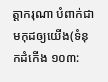ត្តាករុណា បំពាក់ជាមកុដឲ្យយើង(ទំនុកដំកើង ១០៣: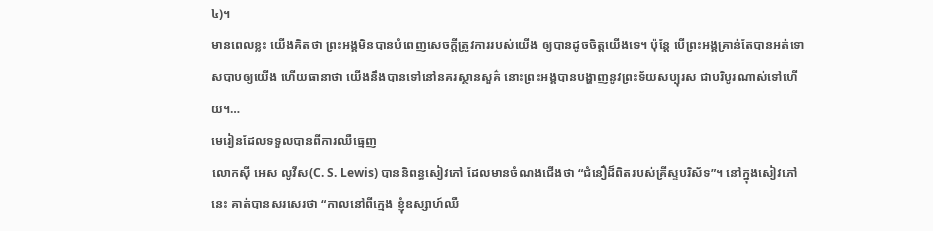៤)។
មានពេលខ្លះ យើងគិតថា ព្រះអង្គមិនបានបំពេញសេចក្តីត្រូវការរបស់យើង ឲ្យបានដូចចិត្តយើងទេ។ ប៉ុន្តែ បើព្រះអង្គគ្រាន់តែបានអត់ទោសបាបឲ្យយើង ហើយធានាថា យើងនឹងបានទៅនៅនគរស្ថានសួគ៌ នោះព្រះអង្គបានបង្ហាញនូវព្រះទ័យសប្បុរស ជាបរិបូរណាស់ទៅហើយ។…
មេរៀនដែលទទួលបានពីការឈឺធ្មេញ
លោកស៊ី អេស លូវីស(C. S. Lewis) បាននិពន្ធសៀវភៅ ដែលមានចំណងជើងថា “ជំនឿដ៏ពិតរបស់គ្រីស្ទបរិស័ទ”។ នៅក្នុងសៀវភៅនេះ គាត់បានសរសេរថា “កាលនៅពីក្មេង ខ្ញុំឧស្សាហ៍ឈឺ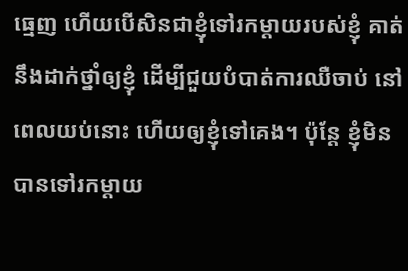ធ្មេញ ហើយបើសិនជាខ្ញុំទៅរកម្តាយរបស់ខ្ញុំ គាត់នឹងដាក់ថ្នាំឲ្យខ្ញុំ ដើម្បីជួយបំបាត់ការឈឺចាប់ នៅពេលយប់នោះ ហើយឲ្យខ្ញុំទៅគេង។ ប៉ុន្តែ ខ្ញុំមិនបានទៅរកម្តាយ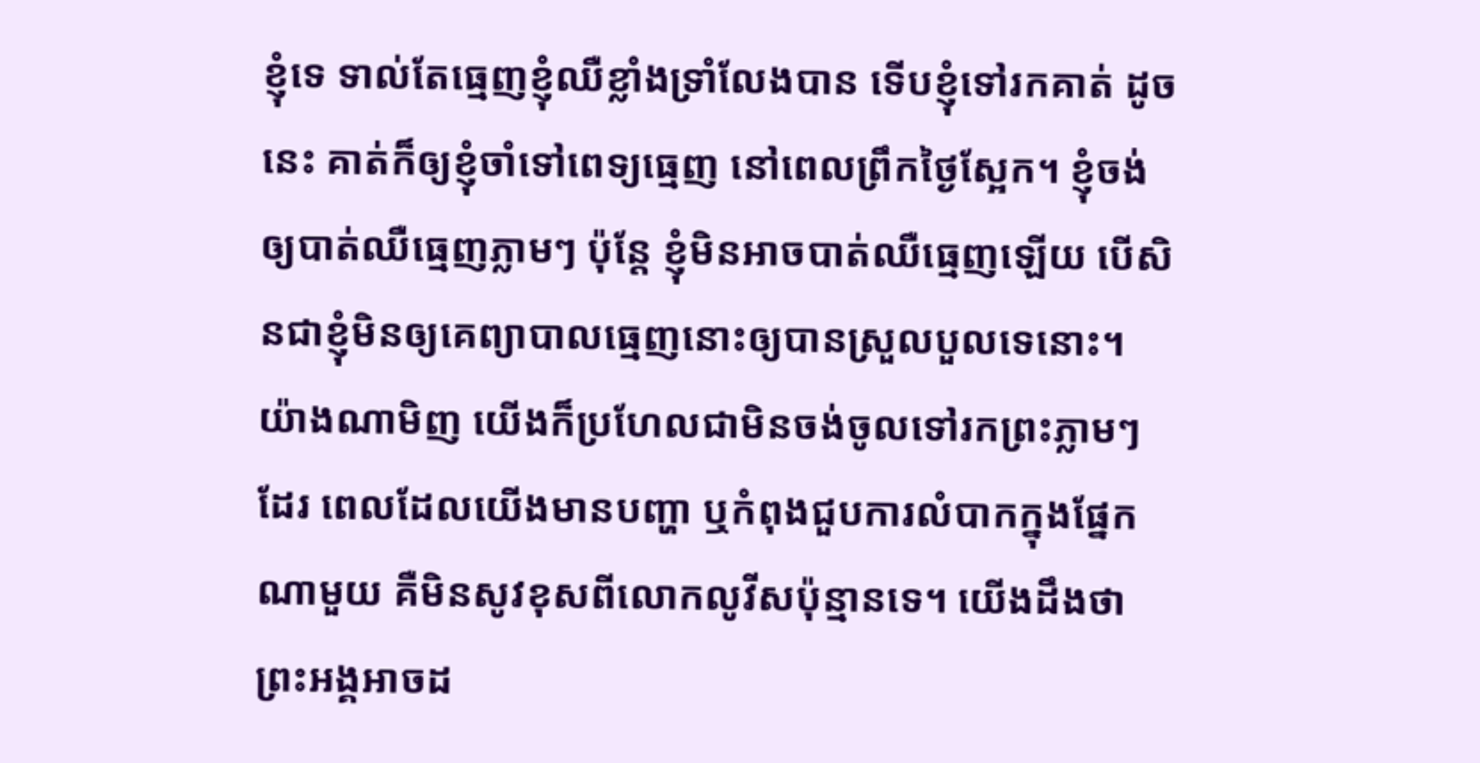ខ្ញុំទេ ទាល់តែធ្មេញខ្ញុំឈឺខ្លាំងទ្រាំលែងបាន ទើបខ្ញុំទៅរកគាត់ ដូចនេះ គាត់ក៏ឲ្យខ្ញុំចាំទៅពេទ្យធ្មេញ នៅពេលព្រឹកថ្ងៃស្អែក។ ខ្ញុំចង់ឲ្យបាត់ឈឺធ្មេញភ្លាមៗ ប៉ុន្តែ ខ្ញុំមិនអាចបាត់ឈឺធ្មេញឡើយ បើសិនជាខ្ញុំមិនឲ្យគេព្យាបាលធ្មេញនោះឲ្យបានស្រួលបួលទេនោះ។
យ៉ាងណាមិញ យើងក៏ប្រហែលជាមិនចង់ចូលទៅរកព្រះភ្លាមៗដែរ ពេលដែលយើងមានបញ្ហា ឬកំពុងជួបការលំបាកក្នុងផ្នែកណាមួយ គឺមិនសូវខុសពីលោកលូវីសប៉ុន្មានទេ។ យើងដឹងថា ព្រះអង្គអាចដ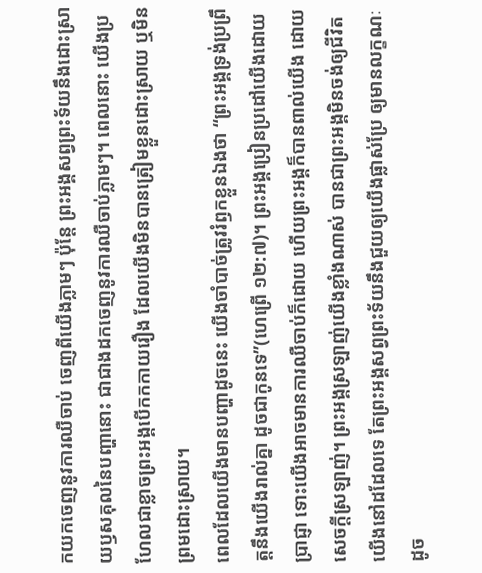កយកចេញនូវការឈឺចាប់ ចេញពីយើងភ្លាមៗ ប៉ុន្តែ ព្រះអង្គសព្វព្រះទ័យនឹងដោះស្រាយឫសគុលនៃបញ្ហានោះ ជាជាងដកចេញនូវការឈឺចាប់ភ្លាមៗ។ ពេលនោះ យើងប្រហែលជាខ្លាចព្រះអង្គបើកកកាយរឿង ដែលយើងមិនបានត្រៀមខ្លួនដោះស្រាយ ឬមិនព្រមដោះស្រាយ។
ពេលដែលយើងមានបញ្ហាដូចនេះ យើងចាំបាច់ត្រូវរំឭកខ្លួនឯងថា “ព្រះអង្គទ្រង់ប្រព្រឹត្តនឹងយើងរាល់គ្នា ដូចជាកូនទេ”(ហេព្រើ ១២:៧)។ ព្រះអង្គប្រៀនប្រដៅយើងដោយប្រាជ្ញា ទោះយើងអាចមានការឈឺចាប់ក៏ដោយ ហើយព្រះអង្គក៏បានពាល់យើង ដោយសេចក្តីស្រឡាញ់។ ព្រះអង្គស្រឡាញ់យើងខ្លាំងណាស់ បានជាព្រះអង្គមិនចង់ឲ្យជីវិតយើងនៅដដែលទេ តែព្រះអង្គសព្វព្រះទ័យនឹងជួយឲ្យយើងផ្លាស់ប្រែ ឲ្យមានលក្ខណៈដូច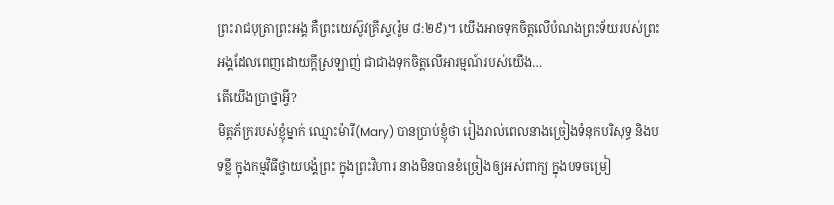ព្រះរាជបុត្រាព្រះអង្គ គឺព្រះយេស៊ូវគ្រីស្ទ(រ៉ូម ៨:២៩)។ យើងអាចទុកចិត្តលើបំណងព្រះទ័យរបស់ព្រះអង្គដែលពេញដោយក្តីស្រឡាញ់ ជាជាងទុកចិត្តលើអារម្មណ៍របស់យើង…
តើយើងប្រាថ្នាអ្វី?
មិត្តភ័ក្ររបស់ខ្ញុំម្នាក់ ឈ្មោះម៉ារី(Mary) បានប្រាប់ខ្ញុំថា រៀងរាល់ពេលនាងច្រៀងទំនុកបរិសុទ្ធ និងបទខ្លី ក្នុងកម្មវិធីថ្វាយបង្គំព្រះ ក្នុងព្រះវិហារ នាងមិនបានខំច្រៀងឲ្យអស់ពាក្យ ក្នុងបទចម្រៀ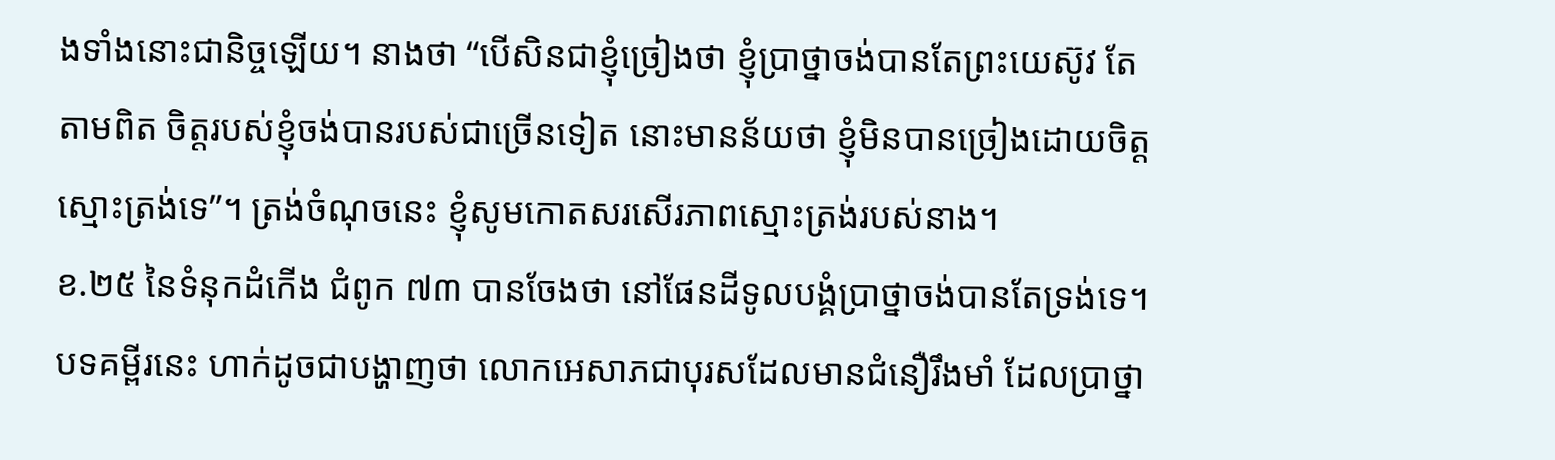ងទាំងនោះជានិច្ចឡើយ។ នាងថា “បើសិនជាខ្ញុំច្រៀងថា ខ្ញុំប្រាថ្នាចង់បានតែព្រះយេស៊ូវ តែតាមពិត ចិត្តរបស់ខ្ញុំចង់បានរបស់ជាច្រើនទៀត នោះមានន័យថា ខ្ញុំមិនបានច្រៀងដោយចិត្តស្មោះត្រង់ទេ”។ ត្រង់ចំណុចនេះ ខ្ញុំសូមកោតសរសើរភាពស្មោះត្រង់របស់នាង។
ខ.២៥ នៃទំនុកដំកើង ជំពូក ៧៣ បានចែងថា នៅផែនដីទូលបង្គំប្រាថ្នាចង់បានតែទ្រង់ទេ។ បទគម្ពីរនេះ ហាក់ដូចជាបង្ហាញថា លោកអេសាភជាបុរសដែលមានជំនឿរឹងមាំ ដែលប្រាថ្នា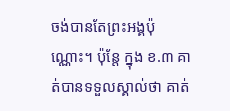ចង់បានតែព្រះអង្គប៉ុណ្ណោះ។ ប៉ុន្តែ ក្នុង ខ.៣ គាត់បានទទួលស្គាល់ថា គាត់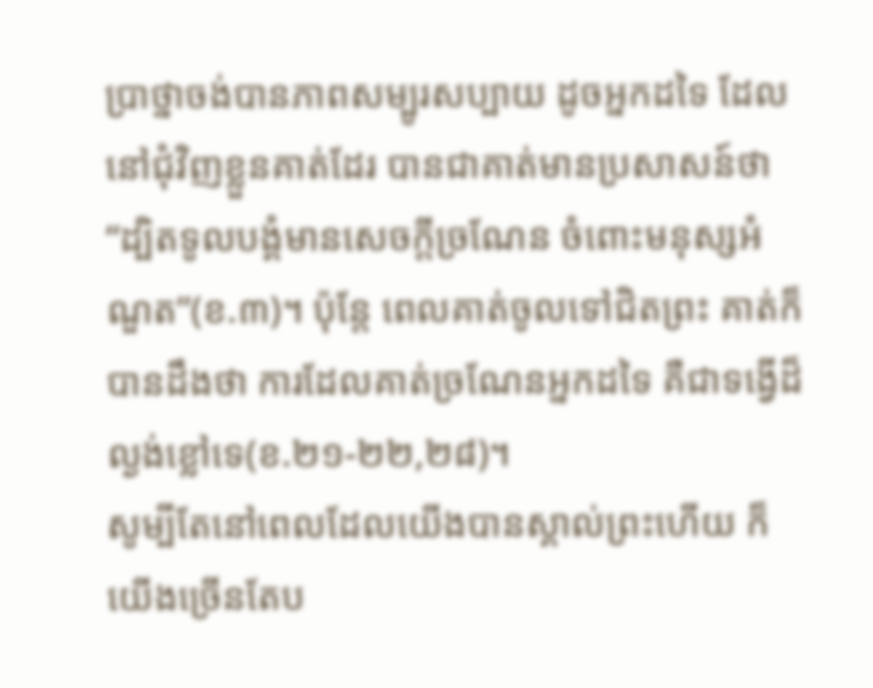ប្រាថ្នាចង់បានភាពសម្បូរសប្បាយ ដូចអ្នកដទៃ ដែលនៅជុំវិញខ្លួនគាត់ដែរ បានជាគាត់មានប្រសាសន៍ថា “ដ្បិតទូលបង្គំមានសេចក្តីច្រណែន ចំពោះមនុស្សអំណួត”(ខ.៣)។ ប៉ុន្តែ ពេលគាត់ចូលទៅជិតព្រះ គាត់ក៏បានដឹងថា ការដែលគាត់ច្រណែនអ្នកដទៃ គឺជាទង្វើដ៏ល្ងង់ខ្លៅទេ(ខ.២១-២២,២៨)។
សូម្បីតែនៅពេលដែលយើងបានស្គាល់ព្រះហើយ ក៏យើងច្រើនតែប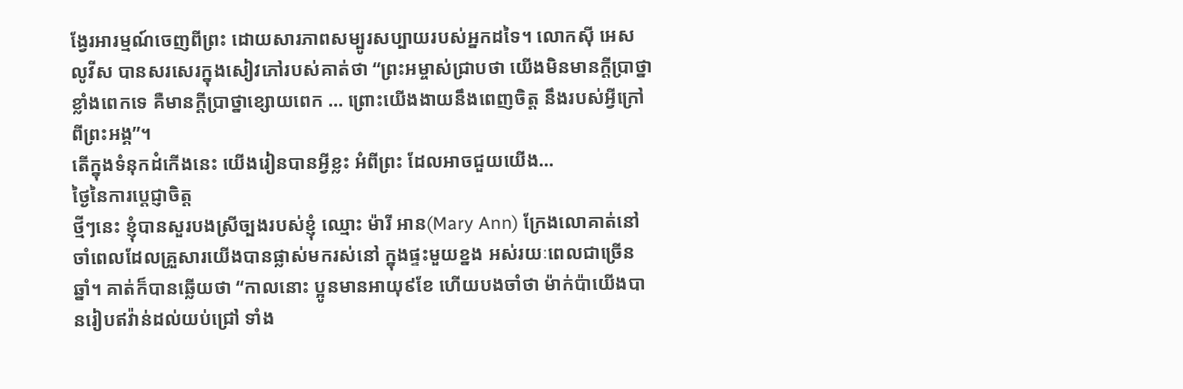ង្វែរអារម្មណ៍ចេញពីព្រះ ដោយសារភាពសម្បូរសប្បាយរបស់អ្នកដទៃ។ លោកស៊ី អេស លូវីស បានសរសេរក្នុងសៀវភៅរបស់គាត់ថា “ព្រះអម្ចាស់ជ្រាបថា យើងមិនមានក្តីប្រាថ្នាខ្លាំងពេកទេ គឺមានក្តីប្រាថ្នាខ្សោយពេក … ព្រោះយើងងាយនឹងពេញចិត្ត នឹងរបស់អ្វីក្រៅពីព្រះអង្គ”។
តើក្នុងទំនុកដំកើងនេះ យើងរៀនបានអ្វីខ្លះ អំពីព្រះ ដែលអាចជួយយើង…
ថ្ងៃនៃការប្តេជ្ញាចិត្ត
ថ្មីៗនេះ ខ្ញុំបានសួរបងស្រីច្បងរបស់ខ្ញុំ ឈ្មោះ ម៉ារី អាន(Mary Ann) ក្រែងលោគាត់នៅចាំពេលដែលគ្រួសារយើងបានផ្លាស់មករស់នៅ ក្នុងផ្ទះមួយខ្នង អស់រយៈពេលជាច្រើនឆ្នាំ។ គាត់ក៏បានឆ្លើយថា “កាលនោះ ប្អូនមានអាយុ៩ខែ ហើយបងចាំថា ម៉ាក់ប៉ាយើងបានរៀបឥវ៉ាន់ដល់យប់ជ្រៅ ទាំង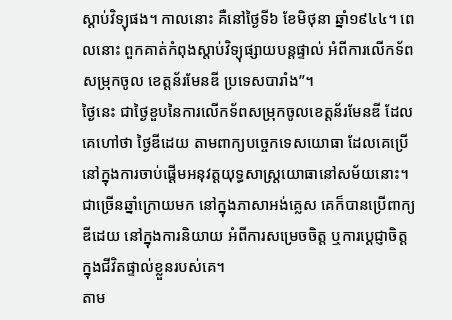ស្តាប់វិទ្យុផង។ កាលនោះ គឺនៅថ្ងៃទី៦ ខែមិថុនា ឆ្នាំ១៩៤៤។ ពេលនោះ ពួកគាត់កំពុងស្តាប់វិទ្យុផ្សាយបន្តផ្ទាល់ អំពីការលើកទ័ពសម្រុកចូល ខេត្តន័រមែនឌី ប្រទេសបារាំង”។
ថ្ងៃនេះ ជាថ្ងៃខួបនៃការលើកទ័ពសម្រុកចូលខេត្តន័រមែនឌី ដែលគេហៅថា ថ្ងៃឌីដេយ តាមពាក្យបច្ចេកទេសយោធា ដែលគេប្រើ នៅក្នុងការចាប់ផ្តើមអនុវត្តយុទ្ធសាស្រ្តយោធានៅសម័យនោះ។ ជាច្រើនឆ្នាំក្រោយមក នៅក្នុងភាសាអង់គ្លេស គេក៏បានប្រើពាក្យឌីដេយ នៅក្នុងការនិយាយ អំពីការសម្រេចចិត្ត ឬការប្តេជ្ញាចិត្ត ក្នុងជីវិតផ្ទាល់ខ្លួនរបស់គេ។
តាម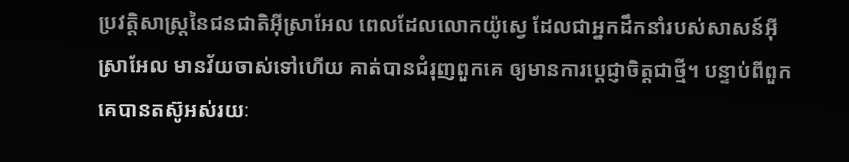ប្រវត្តិសាស្រ្តនៃជនជាតិអ៊ីស្រាអែល ពេលដែលលោកយ៉ូស្វេ ដែលជាអ្នកដឹកនាំរបស់សាសន៍អ៊ីស្រាអែល មានវ័យចាស់ទៅហើយ គាត់បានជំរុញពួកគេ ឲ្យមានការប្តេជ្ញាចិត្តជាថ្មី។ បន្ទាប់ពីពួកគេបានតស៊ូអស់រយៈ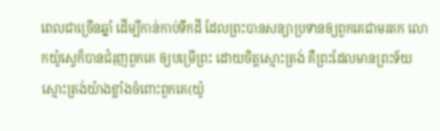ពេលជាច្រើនឆ្នាំ ដើម្បីកាន់កាប់ទឹកដី ដែលព្រះបានសន្យាប្រទានឲ្យពួកគេជាមរតក លោកយ៉ូស្វេក៏បានជំរុញពួកគេ ឲ្យបម្រើព្រះ ដោយចិត្តស្មោះត្រង់ គឺព្រះដែលមានព្រះទ័យស្មោះត្រង់យ៉ាងខ្លាំងចំពោះពួកគេ(យ៉ូ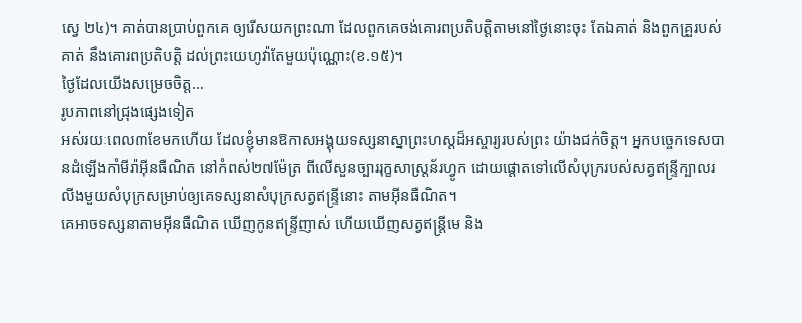ស្វេ ២៤)។ គាត់បានប្រាប់ពួកគេ ឲ្យរើសយកព្រះណា ដែលពួកគេចង់គោរពប្រតិបត្តិតាមនៅថ្ងៃនោះចុះ តែឯគាត់ និងពួកគ្រួរបស់គាត់ នឹងគោរពប្រតិបត្តិ ដល់ព្រះយេហូវ៉ាតែមួយប៉ុណ្ណោះ(ខ.១៥)។
ថ្ងៃដែលយើងសម្រេចចិត្ត…
រូបភាពនៅជ្រុងផ្សេងទៀត
អស់រយៈពេល៣ខែមកហើយ ដែលខ្ញុំមានឱកាសអង្គុយទស្សនាស្នាព្រះហស្តដ៏អស្ចារ្យរបស់ព្រះ យ៉ាងជក់ចិត្ត។ អ្នកបច្ចេកទេសបានដំឡើងកាំមីរ៉ាអ៊ីនធឺណិត នៅកំពស់២៧ម៉ែត្រ ពីលើសួនច្បាររុក្ខសាស្ត្រន័រហ្វូក ដោយផ្តោតទៅលើសំបុក្ររបស់សត្វឥន្រ្ទីក្បាលរលីងមួយសំបុក្រសម្រាប់ឲ្យគេទស្សនាសំបុក្រសត្វឥន្ទ្រីនោះ តាមអ៊ីនធឺណិត។
គេអាចទស្សនាតាមអ៊ីនធឺណិត ឃើញកូនឥន្រ្ទីញាស់ ហើយឃើញសត្វឥន្រ្តីមេ និង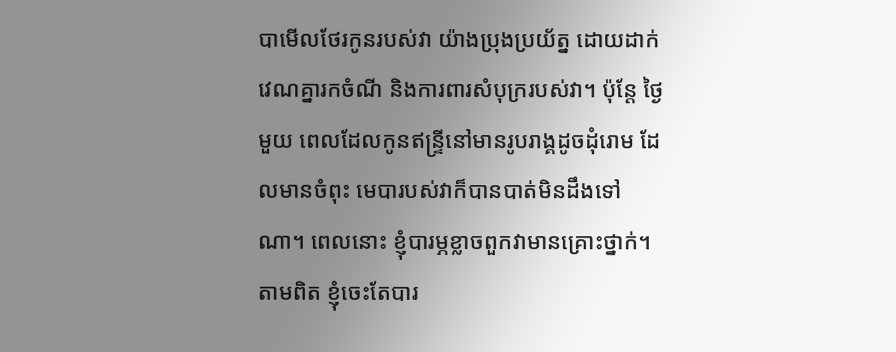បាមើលថែរកូនរបស់វា យ៉ាងប្រុងប្រយ័ត្ន ដោយដាក់វេណគ្នារកចំណី និងការពារសំបុក្ររបស់វា។ ប៉ុន្តែ ថ្ងៃមួយ ពេលដែលកូនឥន្រ្ទីនៅមានរូបរាង្គដូចដុំរោម ដែលមានចំពុះ មេបារបស់វាក៏បានបាត់មិនដឹងទៅណា។ ពេលនោះ ខ្ញុំបារម្ភខ្លាចពួកវាមានគ្រោះថ្នាក់។ តាមពិត ខ្ញុំចេះតែបារ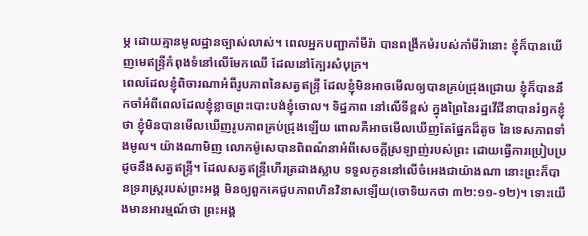ម្ភ ដោយគ្មានមូលដ្ឋានច្បាស់លាស់។ ពេលអ្នកបញ្ជាកាំមីរ៉ា បានពង្រីកមំរបស់កាំមីរ៉ានោះ ខ្ញុំក៏បានឃើញមេឥន្ទ្រីកំពុងទំនៅលើមែកឈើ ដែលនៅក្បែរសំបុក្រ។
ពេលដែលខ្ញុំពិចារណាអំពីរូបភាពនៃសត្វឥន្ទ្រី ដែលខ្ញុំមិនអាចមើលឲ្យបានគ្រប់ជ្រុងជ្រោយ ខ្ញុំក៏បាននឹកចាំអំពីពេលដែលខ្ញុំខ្លាចព្រះបោះបង់ខ្ញុំចោល។ ទិដ្ឋភាព នៅលើទីខ្ពស់ ក្នុងព្រៃនៃរដ្ឋវើជីនាបានរំឭកខ្ញុំថា ខ្ញុំមិនបានមើលឃើញរូបភាពគ្រប់ជ្រុងឡើយ ពោលគឺអាចមើលឃើញតែផ្នែកដ៏តូច នៃទេសភាពទាំងមូល។ យ៉ាងណាមិញ លោកម៉ូសេបានពិពណ៌នាអំពីសេចក្តីស្រឡាញ់របស់ព្រះ ដោយធ្វើការប្រៀបប្រដូចនឹងសត្វឥន្ទ្រី។ ដែលសត្វឥន្ទ្រីហើរត្រដាងស្លាប ទទួលកូននៅលើចំអេងជាយ៉ាងណា នោះព្រះក៏បានទ្ររាស្រ្តរបស់ព្រះអង្គ មិនឲ្យពួកគេជួបភាពហិនវិនាសឡើយ(ចោទិយកថា ៣២:១១-១២)។ ទោះយើងមានអារម្មណ៍ថា ព្រះអង្គ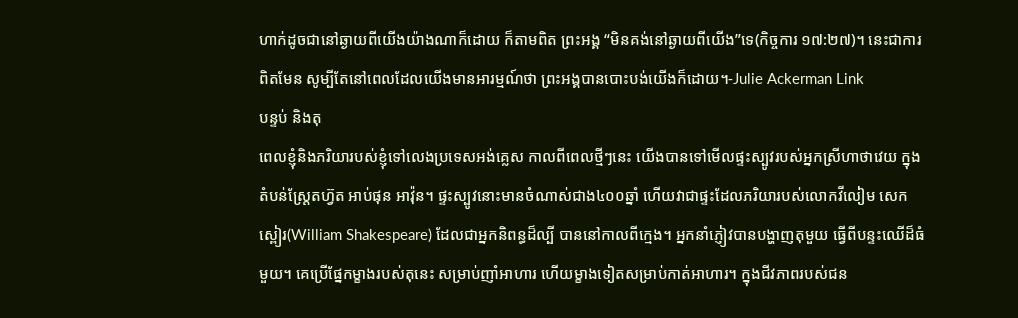ហាក់ដូចជានៅឆ្ងាយពីយើងយ៉ាងណាក៏ដោយ ក៏តាមពិត ព្រះអង្គ “មិនគង់នៅឆ្ងាយពីយើង”ទេ(កិច្ចការ ១៧:២៧)។ នេះជាការពិតមែន សូម្បីតែនៅពេលដែលយើងមានអារម្មណ៍ថា ព្រះអង្គបានបោះបង់យើងក៏ដោយ។-Julie Ackerman Link
បន្ទប់ និងតុ
ពេលខ្ញុំនិងភរិយារបស់ខ្ញុំទៅលេងប្រទេសអង់គ្លេស កាលពីពេលថ្មីៗនេះ យើងបានទៅមើលផ្ទះស្បូវរបស់អ្នកស្រីហាថាវេយ ក្នុងតំបន់ស្រ្តែតហ្វ៊ត អាប់ផុន អាវ៉ុន។ ផ្ទះស្បូវនោះមានចំណាស់ជាង៤០០ឆ្នាំ ហើយវាជាផ្ទះដែលភរិយារបស់លោកវីលៀម សេកស្ពៀរ(William Shakespeare) ដែលជាអ្នកនិពន្ធដ៏ល្បី បាននៅកាលពីក្មេង។ អ្នកនាំភ្ញៀវបានបង្ហាញតុមួយ ធ្វើពីបន្ទះឈើដ៏ធំមួយ។ គេប្រើផ្នែកម្ខាងរបស់តុនេះ សម្រាប់ញាំអាហារ ហើយម្ខាងទៀតសម្រាប់កាត់អាហារ។ ក្នុងជីវភាពរបស់ជន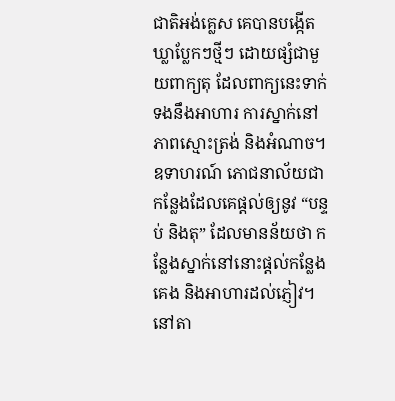ជាតិអង់គ្លេស គេបានបង្កើតឃ្លាប្លែកៗថ្មីៗ ដោយផ្សំជាមួយពាក្យតុ ដែលពាក្យនេះទាក់ទងនឹងអាហារ ការស្នាក់នៅ ភាពស្មោះត្រង់ និងអំណាច។ ឧទាហរណ៍ ភោជនាល័យជាកន្លែងដែលគេផ្តល់ឲ្យនូវ “បន្ទប់ និងតុ” ដែលមានន័យថា កន្លែងស្នាក់នៅនោះផ្តល់កន្លែងគេង និងអាហារដល់ភ្ញៀវ។ នៅតា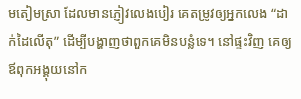មតៀមស្រា ដែលមានភ្ញៀវលេងបៀរ គេតម្រូវឲ្យអ្នកលេង “ដាក់ដៃលើតុ” ដើម្បីបង្ហាញថាពួកគេមិនបន្លំទេ។ នៅផ្ទះវិញ គេឲ្យឪពុកអង្គុយនៅក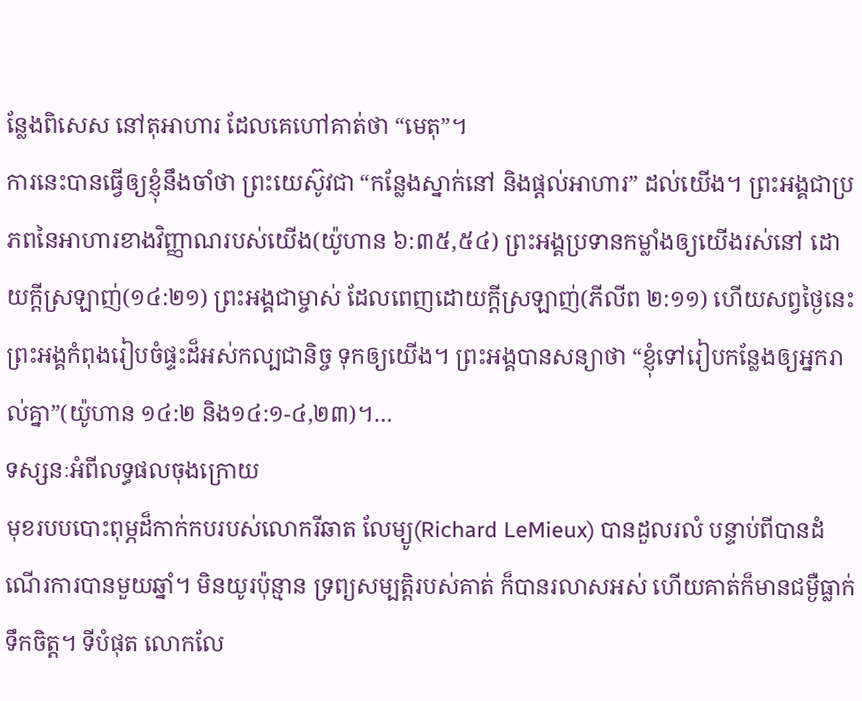ន្លែងពិសេស នៅតុអាហារ ដែលគេហៅគាត់ថា “មេតុ”។
ការនេះបានធ្វើឲ្យខ្ញុំនឹងចាំថា ព្រះយេស៊ូវជា “កន្លែងស្នាក់នៅ និងផ្តល់អាហារ” ដល់យើង។ ព្រះអង្គជាប្រភពនៃអាហារខាងវិញ្ញាណរបស់យើង(យ៉ូហាន ៦:៣៥,៥៤) ព្រះអង្គប្រទានកម្លាំងឲ្យយើងរស់នៅ ដោយក្តីស្រឡាញ់(១៤:២១) ព្រះអង្គជាម្ចាស់ ដែលពេញដោយក្តីស្រឡាញ់(ភីលីព ២:១១) ហើយសព្វថ្ងៃនេះ ព្រះអង្គកំពុងរៀបចំផ្ទះដ៏អស់កល្បជានិច្ច ទុកឲ្យយើង។ ព្រះអង្គបានសន្យាថា “ខ្ញុំទៅរៀបកន្លែងឲ្យអ្នករាល់គ្នា”(យ៉ូហាន ១៤:២ និង១៤:១-៤,២៣)។…
ទស្សនៈអំពីលទ្ធផលចុងក្រោយ
មុខរបបបោះពុម្ភដ៏កាក់កបរបស់លោករីឆាត លែម្យូ(Richard LeMieux) បានដួលរលំ បន្ទាប់ពីបានដំណើរការបានមួយឆ្នាំ។ មិនយូរប៉ុន្មាន ទ្រព្យសម្បត្តិរបស់គាត់ ក៏បានរលាសអស់ ហើយគាត់ក៏មានជម្ងឺធ្លាក់ទឹកចិត្ត។ ទីបំផុត លោកលែ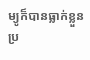ម្យូក៏បានធ្លាក់ខ្លួនប្រ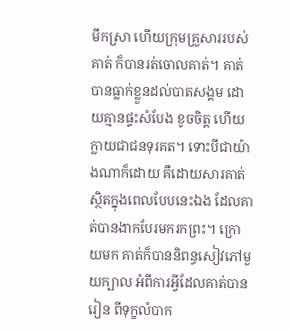មឹកស្រា ហើយក្រុមគ្រួសាររបស់គាត់ ក៏បានរត់ចោលគាត់។ គាត់បានធ្លាក់ខ្លួនដល់បាតសង្គម ដោយគ្មានផ្ទះសំបែង ខូចចិត្ត ហើយក្លាយជាជនទុរគត។ ទោះបីជាយ៉ាងណាក៏ដោយ គឺដោយសារគាត់ស្ថិតក្នុងពេលបែបនេះឯង ដែលគាត់បានងាកបែរមករកព្រះ។ ក្រោយមក គាត់ក៏បាននិពន្ធសៀវភៅមួយក្បាល អំពីការអ្វីដែលគាត់បានរៀន ពីទុក្ខលំបាក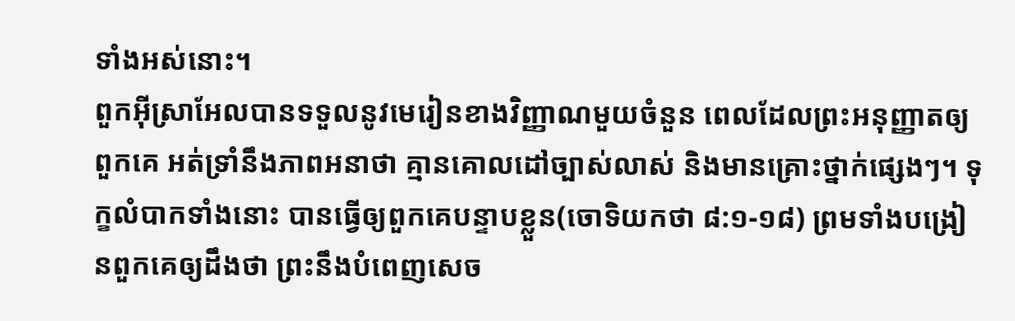ទាំងអស់នោះ។
ពួកអ៊ីស្រាអែលបានទទួលនូវមេរៀនខាងវិញ្ញាណមួយចំនួន ពេលដែលព្រះអនុញ្ញាតឲ្យពួកគេ អត់ទ្រាំនឹងភាពអនាថា គ្មានគោលដៅច្បាស់លាស់ និងមានគ្រោះថ្នាក់ផ្សេងៗ។ ទុក្ខលំបាកទាំងនោះ បានធ្វើឲ្យពួកគេបន្ទាបខ្លួន(ចោទិយកថា ៨:១-១៨) ព្រមទាំងបង្រៀនពួកគេឲ្យដឹងថា ព្រះនឹងបំពេញសេច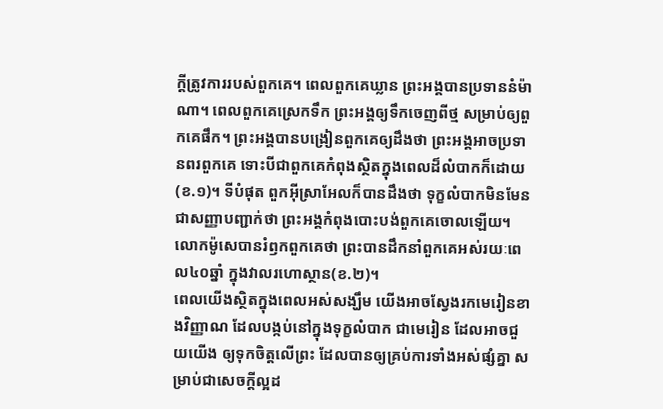ក្តីត្រូវការរបស់ពួកគេ។ ពេលពួកគេឃ្លាន ព្រះអង្គបានប្រទាននំម៉ាណា។ ពេលពួកគេស្រេកទឹក ព្រះអង្គឲ្យទឹកចេញពីថ្ម សម្រាប់ឲ្យពួកគេផឹក។ ព្រះអង្គបានបង្រៀនពួកគេឲ្យដឹងថា ព្រះអង្គអាចប្រទានពរពួកគេ ទោះបីជាពួកគេកំពុងស្ថិតក្នុងពេលដ៏លំបាកក៏ដោយ(ខ.១)។ ទីបំផុត ពួកអ៊ីស្រាអែលក៏បានដឹងថា ទុក្ខលំបាកមិនមែនជាសញ្ញាបញ្ជាក់ថា ព្រះអង្គកំពុងបោះបង់ពួកគេចោលឡើយ។ លោកម៉ូសេបានរំឭកពួកគេថា ព្រះបានដឹកនាំពួកគេអស់រយៈពេល៤០ឆ្នាំ ក្នុងវាលរហោស្ថាន(ខ.២)។
ពេលយើងស្ថិតក្នុងពេលអស់សង្ឃឹម យើងអាចស្វែងរកមេរៀនខាងវិញ្ញាណ ដែលបង្កប់នៅក្នុងទុក្ខលំបាក ជាមេរៀន ដែលអាចជួយយើង ឲ្យទុកចិត្តលើព្រះ ដែលបានឲ្យគ្រប់ការទាំងអស់ផ្សំគ្នា សម្រាប់ជាសេចក្តីល្អដ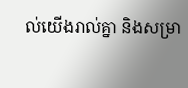ល់យើងរាល់គ្នា និងសម្រា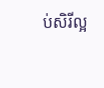ប់សិរីល្អ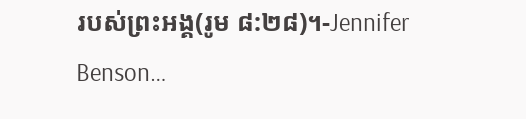របស់ព្រះអង្គ(រូម ៨:២៨)។-Jennifer Benson…